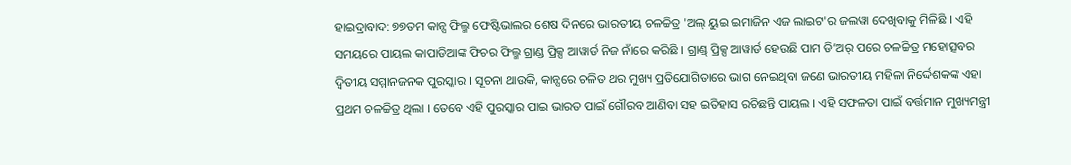ହାଇଦ୍ରାବାଦ: ୭୭ତମ କାନ୍ସ ଫିଲ୍ମ ଫେଷ୍ଟିଭାଲର ଶେଷ ଦିନରେ ଭାରତୀୟ ଚଳଚ୍ଚିତ୍ର 'ଅଲ୍ ୟୁଇ ଇମାଜିନ ଏଜ ଲାଇଟ'ର ଜଲୱା ଦେଖିବାକୁ ମିଳିଛି । ଏହି ସମୟରେ ପାୟଲ କାପାଡିଆଙ୍କ ଫିଚର ଫିଲ୍ମ ଗ୍ରାଣ୍ଡ ପ୍ରିକ୍ସ ଆୱାର୍ଡ ନିଜ ନାଁରେ କରିଛି । ଗ୍ରାଣ୍ଡ୍ ପ୍ରିକ୍ସ ଆୱାର୍ଡ ହେଉଛି ପାମ ଡି’ଅର୍ ପରେ ଚଳଚ୍ଚିତ୍ର ମହୋତ୍ସବର ଦ୍ୱିତୀୟ ସମ୍ମାନଜନକ ପୁରସ୍କାର । ସୂଚନା ଥାଉକି, କାନ୍ସରେ ଚଳିତ ଥର ମୁଖ୍ୟ ପ୍ରତିଯୋଗିତାରେ ଭାଗ ନେଇଥିବା ଜଣେ ଭାରତୀୟ ମହିଳା ନିର୍ଦ୍ଦେଶକଙ୍କ ଏହା ପ୍ରଥମ ଚଳଚ୍ଚିତ୍ର ଥିଲା । ତେବେ ଏହି ପୁରସ୍କାର ପାଇ ଭାରତ ପାଇଁ ଗୌରବ ଆଣିବା ସହ ଇତିହାସ ରଚିଛନ୍ତି ପାୟଲ । ଏହି ସଫଳତା ପାଇଁ ବର୍ତ୍ତମାନ ମୁଖ୍ୟମନ୍ତ୍ରୀ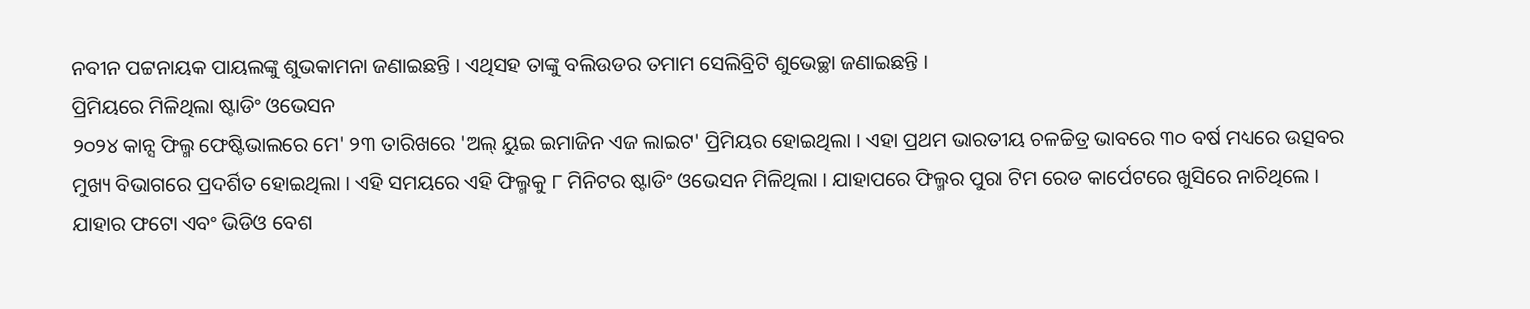ନବୀନ ପଟ୍ଟନାୟକ ପାୟଲଙ୍କୁ ଶୁଭକାମନା ଜଣାଇଛନ୍ତି । ଏଥିସହ ତାଙ୍କୁ ବଲିଉଡର ତମାମ ସେଲିବ୍ରିଟି ଶୁଭେଚ୍ଛା ଜଣାଇଛନ୍ତି ।
ପ୍ରିମିୟରେ ମିଳିଥିଲା ଷ୍ଟାଡିଂ ଓଭେସନ
୨୦୨୪ କାନ୍ସ ଫିଲ୍ମ ଫେଷ୍ଟିଭାଲରେ ମେ' ୨୩ ତାରିଖରେ 'ଅଲ୍ ୟୁଇ ଇମାଜିନ ଏଜ ଲାଇଟ' ପ୍ରିମିୟର ହୋଇଥିଲା । ଏହା ପ୍ରଥମ ଭାରତୀୟ ଚଳଚ୍ଚିତ୍ର ଭାବରେ ୩୦ ବର୍ଷ ମଧ୍ୟରେ ଉତ୍ସବର ମୁଖ୍ୟ ବିଭାଗରେ ପ୍ରଦର୍ଶିତ ହୋଇଥିଲା । ଏହି ସମୟରେ ଏହି ଫିଲ୍ମକୁ ୮ ମିନିଟର ଷ୍ଟାଡିଂ ଓଭେସନ ମିଳିଥିଲା । ଯାହାପରେ ଫିଲ୍ମର ପୁରା ଟିମ ରେଡ କାର୍ପେଟରେ ଖୁସିରେ ନାଚିଥିଲେ । ଯାହାର ଫଟୋ ଏବଂ ଭିଡିଓ ବେଶ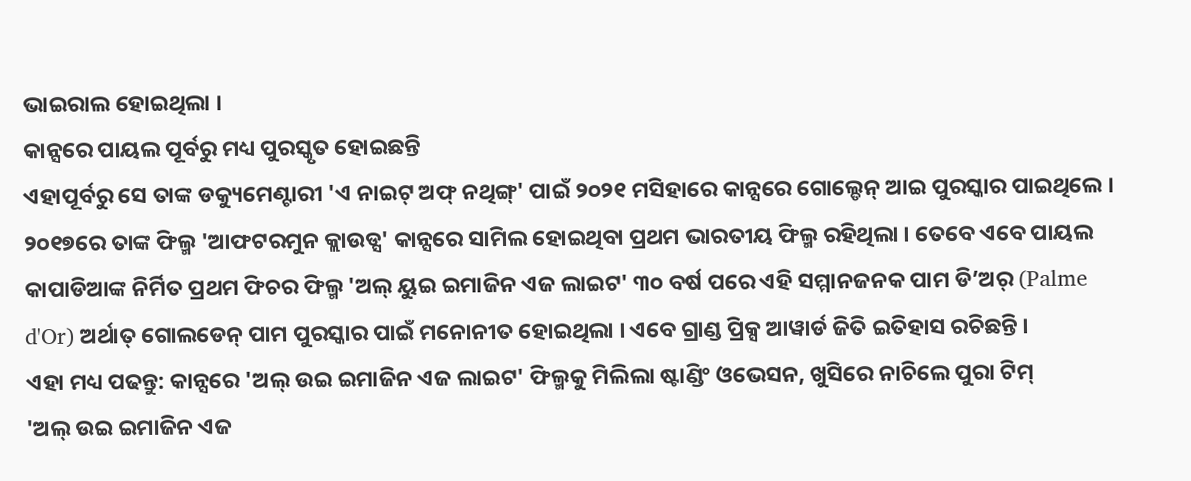ଭାଇରାଲ ହୋଇଥିଲା ।
କାନ୍ସରେ ପାୟଲ ପୂର୍ବରୁ ମଧ୍ୟ ପୁରସ୍କୃତ ହୋଇଛନ୍ତି
ଏହାପୂର୍ବରୁ ସେ ତାଙ୍କ ଡକ୍ୟୁମେଣ୍ଟାରୀ 'ଏ ନାଇଟ୍ ଅଫ୍ ନଥିଙ୍ଗ୍' ପାଇଁ ୨୦୨୧ ମସିହାରେ କାନ୍ସରେ ଗୋଲ୍ଡେନ୍ ଆଇ ପୁରସ୍କାର ପାଇଥିଲେ । ୨୦୧୭ରେ ତାଙ୍କ ଫିଲ୍ମ 'ଆଫଟରମୁନ କ୍ଲାଉଡ୍ସ' କାନ୍ସରେ ସାମିଲ ହୋଇଥିବା ପ୍ରଥମ ଭାରତୀୟ ଫିଲ୍ମ ରହିଥିଲା । ତେବେ ଏବେ ପାୟଲ କାପାଡିଆଙ୍କ ନିର୍ମିତ ପ୍ରଥମ ଫିଚର ଫିଲ୍ମ 'ଅଲ୍ ୟୁଇ ଇମାଜିନ ଏଜ ଲାଇଟ' ୩୦ ବର୍ଷ ପରେ ଏହି ସମ୍ମାନଜନକ ପାମ ଡି’ଅର୍ (Palme d'Or) ଅର୍ଥାତ୍ ଗୋଲଡେନ୍ ପାମ ପୁରସ୍କାର ପାଇଁ ମନୋନୀତ ହୋଇଥିଲା । ଏବେ ଗ୍ରାଣ୍ଡ ପ୍ରିକ୍ସ ଆୱାର୍ଡ ଜିତି ଇତିହାସ ରଚିଛନ୍ତି ।
ଏହା ମଧ୍ୟ ପଢନ୍ତୁ: କାନ୍ସରେ 'ଅଲ୍ ଉଇ ଇମାଜିନ ଏଜ ଲାଇଟ' ଫିଲ୍ମକୁ ମିଲିଲା ଷ୍ଟାଣ୍ଡିଂ ଓଭେସନ, ଖୁସିରେ ନାଚିଲେ ପୁରା ଟିମ୍
'ଅଲ୍ ଉଇ ଇମାଜିନ ଏଜ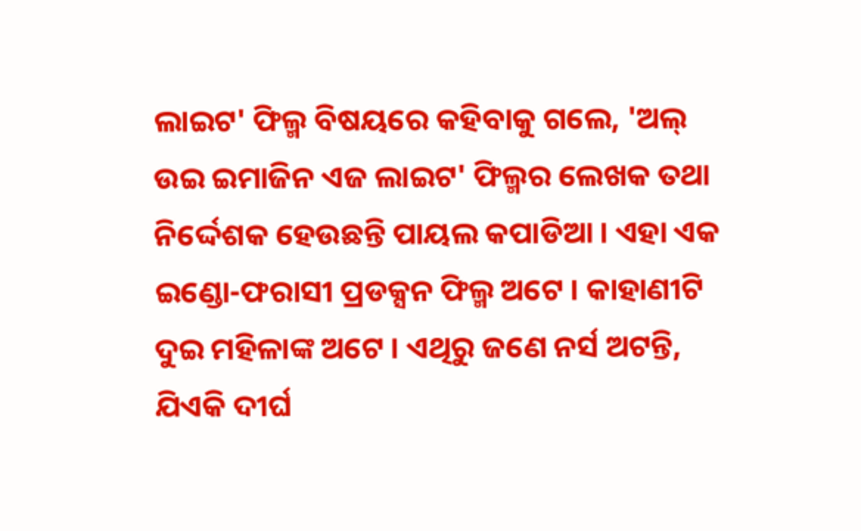ଲାଇଟ' ଫିଲ୍ମ ବିଷୟରେ କହିବାକୁ ଗଲେ, 'ଅଲ୍ ଉଇ ଇମାଜିନ ଏଜ ଲାଇଟ' ଫିଲ୍ମର ଲେଖକ ତଥା ନିର୍ଦ୍ଦେଶକ ହେଉଛନ୍ତି ପାୟଲ କପାଡିଆ । ଏହା ଏକ ଇଣ୍ଡୋ-ଫରାସୀ ପ୍ରଡକ୍ସନ ଫିଲ୍ମ ଅଟେ । କାହାଣୀଟି ଦୁଇ ମହିଳାଙ୍କ ଅଟେ । ଏଥିରୁ ଜଣେ ନର୍ସ ଅଟନ୍ତି, ଯିଏକି ଦୀର୍ଘ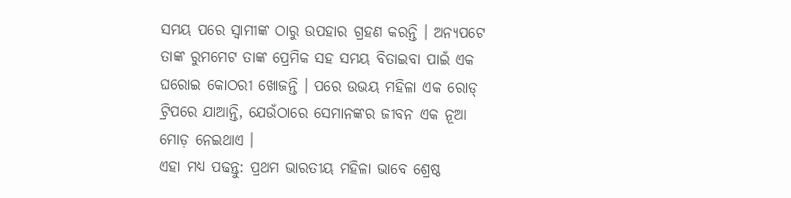ସମୟ ପରେ ସ୍ୱାମୀଙ୍କ ଠାରୁ ଉପହାର ଗ୍ରହଣ କରନ୍ତି । ଅନ୍ୟପଟେ ତାଙ୍କ ରୁମମେଟ ତାଙ୍କ ପ୍ରେମିକ ସହ ସମୟ ବିତାଇବା ପାଇଁ ଏକ ଘରୋଇ କୋଠରୀ ଖୋଜନ୍ତି । ପରେ ଉଭୟ ମହିଳା ଏକ ରୋଡ୍ ଟ୍ରିପରେ ଯାଆନ୍ତି, ଯେଉଁଠାରେ ସେମାନଙ୍କର ଜୀବନ ଏକ ନୂଆ ମୋଡ଼ ନେଇଥାଏ ।
ଏହା ମଧ୍ୟ ପଢନ୍ତୁ: ପ୍ରଥମ ଭାରତୀୟ ମହିଳା ଭାବେ ଶ୍ରେଷ୍ଠ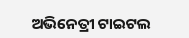ଅଭିନେତ୍ରୀ ଟାଇଟଲ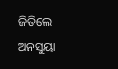ଜିତିଲେ ଅନସୁୟା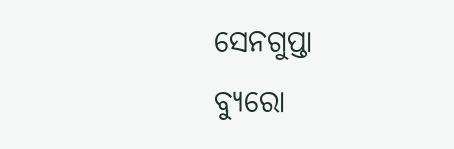ସେନଗୁପ୍ତା
ବ୍ୟୁରୋ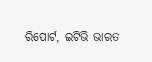ରିପୋର୍ଟ, ଇଟିଭି ଭାରତ